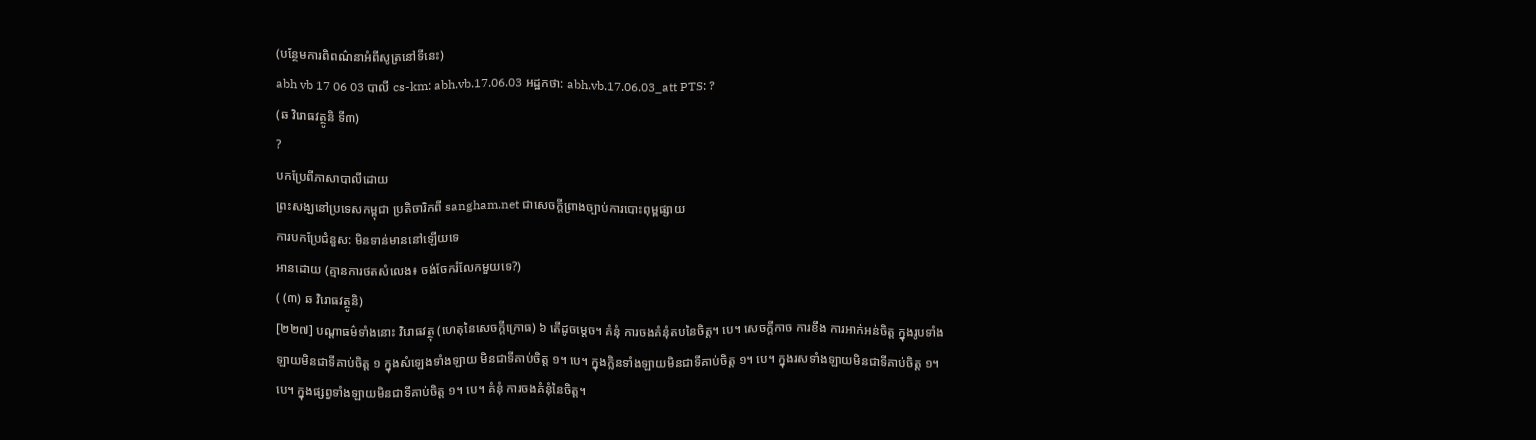(បន្ថែមការពិពណ៌នាអំពីសូត្រនៅទីនេះ)
abh vb 17 06 03 បាលី cs-km: abh.vb.17.06.03 អដ្ឋកថា: abh.vb.17.06.03_att PTS: ?
(ឆ វិរោធវត្ថូនិ ទី៣)
?
បកប្រែពីភាសាបាលីដោយ
ព្រះសង្ឃនៅប្រទេសកម្ពុជា ប្រតិចារិកពី sangham.net ជាសេចក្តីព្រាងច្បាប់ការបោះពុម្ពផ្សាយ
ការបកប្រែជំនួស: មិនទាន់មាននៅឡើយទេ
អានដោយ (គ្មានការថតសំលេង៖ ចង់ចែករំលែកមួយទេ?)
( (៣) ឆ វិរោធវត្ថូនិ)
[២២៧] បណ្ដាធម៌ទាំងនោះ វិរោធវត្ថុ (ហេតុនៃសេចក្ដីក្រោធ) ៦ តើដូចម្ដេច។ គំនុំ ការចងគំនុំតបនៃចិត្ដ។ បេ។ សេចក្ដីកាច ការខឹង ការអាក់អន់ចិត្ត ក្នុងរូបទាំងឡាយមិនជាទីគាប់ចិត្ត ១ ក្នុងសំឡេងទាំងឡាយ មិនជាទីគាប់ចិត្ដ ១។ បេ។ ក្នុងក្លិនទាំងឡាយមិនជាទីគាប់ចិត្ត ១។ បេ។ ក្នុងរសទាំងឡាយមិនជាទីគាប់ចិត្ត ១។ បេ។ ក្នុងផ្សព្វទាំងឡាយមិនជាទីគាប់ចិត្ត ១។ បេ។ គំនុំ ការចងគំនុំនៃចិត្ត។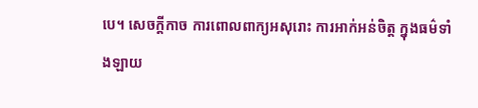បេ។ សេចក្ដីកាច ការពោលពាក្យអសុរោះ ការអាក់អន់ចិត្ត ក្នុងធម៌ទាំងឡាយ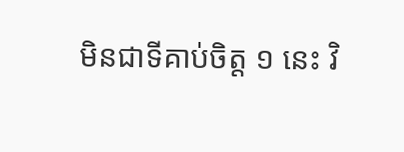មិនជាទីគាប់ចិត្ត ១ នេះ វិ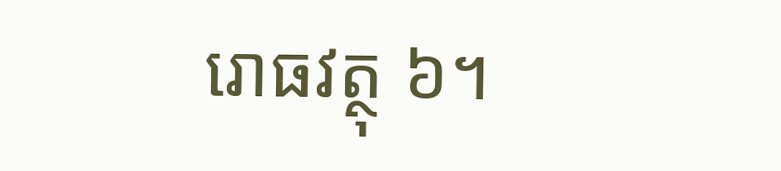រោធវត្ថុ ៦។